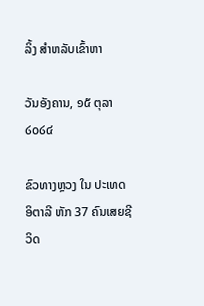ລິ້ງ ສຳຫລັບເຂົ້າຫາ

ວັນອັງຄານ, ໑໕ ຕຸລາ ໒໐໒໔

ຂົວທາງຫຼວງ ໃນ ປະເທດ ອິຕາລີ ຫັກ 37 ຄົນເສຍຊີວິດ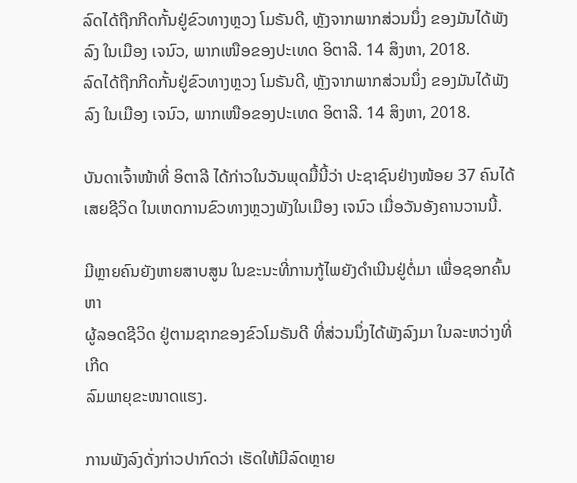ລົດໄດ້ຖືກກີດກັ້ນຢູ່ຂົວທາງຫຼວງ ໂມຣັນດີ, ຫຼັງຈາກພາກສ່ວນນຶ່ງ ຂອງມັນໄດ້ພັງລົງ ໃນເມືອງ ເຈນົວ, ພາກເໜືອຂອງປະເທດ ອິຕາລີ. 14 ສິງຫາ, 2018.
ລົດໄດ້ຖືກກີດກັ້ນຢູ່ຂົວທາງຫຼວງ ໂມຣັນດີ, ຫຼັງຈາກພາກສ່ວນນຶ່ງ ຂອງມັນໄດ້ພັງລົງ ໃນເມືອງ ເຈນົວ, ພາກເໜືອຂອງປະເທດ ອິຕາລີ. 14 ສິງຫາ, 2018.

ບັນດາເຈົ້າໜ້າທີ່ ອິຕາລີ ໄດ້ກ່າວໃນວັນພຸດມື້ນີ້ວ່າ ປະຊາຊົນຢ່າງໜ້ອຍ 37 ຄົນໄດ້
ເສຍຊີວິດ ໃນເຫດການຂົວທາງຫຼວງພັງໃນເມືອງ ເຈນົວ ເມື່ອວັນອັງຄານວານນີ້.

ມີຫຼາຍຄົນຍັງຫາຍສາບສູນ ໃນຂະນະທີ່ການກູ້ໄພຍັງດຳເນີນຢູ່ຕໍ່ມາ ເພື່ອຊອກຄົ້ນຫາ
ຜູ້ລອດຊີວິດ ຢູ່ຕາມຊາກຂອງຂົວໂມຣັນດີ ທີ່ສ່ວນນຶ່ງໄດ້ພັງລົງມາ ໃນລະຫວ່າງທີ່ເກີດ
ລົມພາຍຸຂະໜາດແຮງ.

ການພັງລົງດັ່ງກ່າວປາກົດວ່າ ເຮັດໃຫ້ມີລົດຫຼາຍ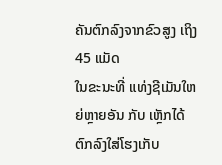ຄັນຕົກລົງຈາກຂົວສູງ ເຖິງ 45 ແມັດ
ໃນຂະນະທີ່ ແທ່ງຊີເມັນໃຫຍ່ຫຼາຍອັນ ກັບ ເຫຼັກໄດ້ຕົກລົງໃສ່ໂຮງເກັບ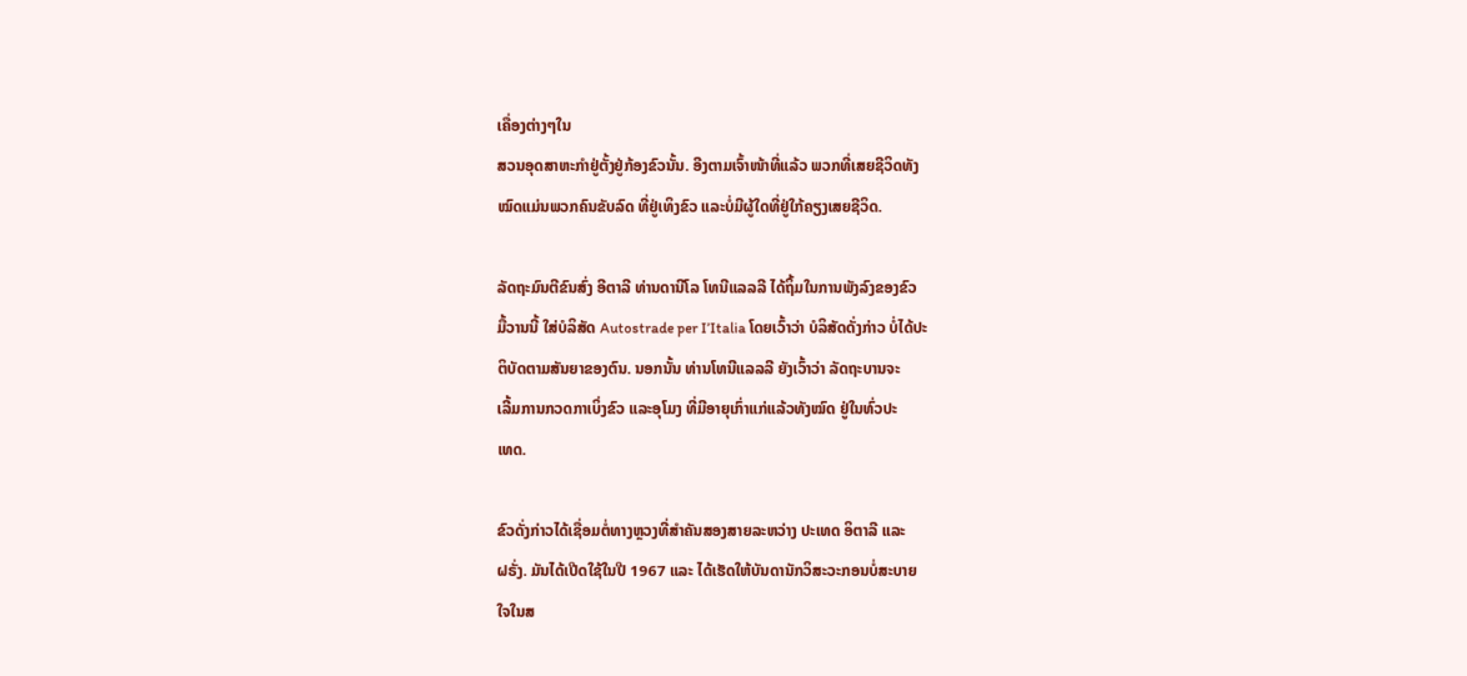ເຄື່ອງຕ່າງໆໃນ
ສວນອຸດສາຫະກຳຢູ່ຕັ້ງຢູ່ກ້ອງຂົວນັ້ນ. ອີງຕາມເຈົ້າໜ້າທີ່ແລ້ວ ພວກທີ່ເສຍຊີວິດທັງ
ໝົດແມ່ນພວກຄົນຂັບລົດ ທີ່ຢູ່ເທິງຂົວ ແລະບໍ່ມີຜູ້ໃດທີ່ຢູ່ໃກ້ຄຽງເສຍຊີວິດ.

ລັດຖະມົນຕີຂົນສົ່ງ ອີຕາລີ ທ່ານດານີໂລ ໂທນີແລລລີ ໄດ້ຖິ້ມໃນການພັງລົງຂອງຂົວ
ມື້ວານນີ້ ໃສ່ບໍລິສັດ Autostrade per I’Italia ໂດຍເວົ້າວ່າ ບໍລິສັດດັ່ງກ່າວ ບໍ່ໄດ້ປະ
ຕິບັດຕາມສັນຍາຂອງຕົນ. ນອກນັ້ນ ທ່ານໂທນີແລລລີ ຍັງເວົ້າວ່າ ລັດຖະບານຈະ
ເລີ້ມການກວດກາເບິ່ງຂົວ ແລະອຸໂມງ ທີ່ມີອາຍຸເກົ່າແກ່ແລ້ວທັງໝົດ ຢູ່ໃນທົ່ວປະ
ເທດ.

ຂົວດັ່ງກ່າວໄດ້ເຊື່ອມຕໍ່ທາງຫຼວງທີ່ສຳຄັນສອງສາຍລະຫວ່າງ ປະເທດ ອິຕາລີ ແລະ
ຝຣັ່ງ. ມັນໄດ້ເປີດໃຊ້ໃນປີ 1967 ແລະ ໄດ້ເຮັດໃຫ້ບັນດານັກວິສະວະກອນບໍ່ສະບາຍ
ໃຈໃນສ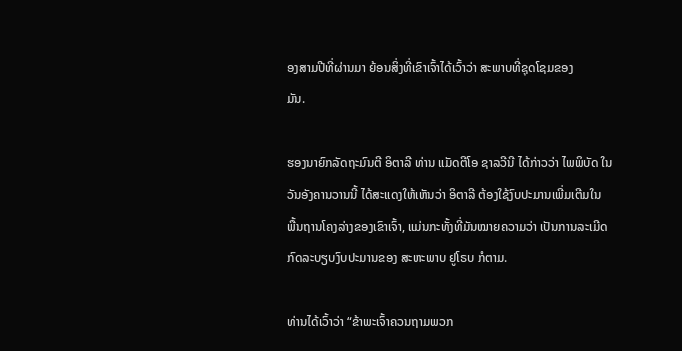ອງສາມປີທີ່ຜ່ານມາ ຍ້ອນສິ່ງທີ່ເຂົາເຈົ້າໄດ້ເວົ້າວ່າ ສະພາບທີ່ຊຸດໂຊມຂອງ
ມັນ.

ຮອງນາຍົກລັດຖະມົນຕີ ອິຕາລີ ທ່ານ ແມັດຕີໂອ ຊາລວີນີ ໄດ້ກ່າວວ່າ ໄພພິບັດ ໃນ
ວັນອັງຄານວານນີ້ ໄດ້ສະແດງໃຫ້ເຫັນວ່າ ອິຕາລີ ຕ້ອງໃຊ້ງົບປະມານເພີ່ມເຕີມໃນ
ພື້ນຖານໂຄງລ່າງຂອງເຂົາເຈົ້າ, ແມ່ນກະທັ້ງທີ່ມັນໝາຍຄວາມວ່າ ເປັນການລະເມີດ
ກົດລະບຽບງົບປະມານຂອງ ສະຫະພາບ ຢູໂຣບ ກໍຕາມ.

ທ່ານໄດ້ເວົ້າວ່າ “ຂ້າພະເຈົ້າຄວນຖາມພວກ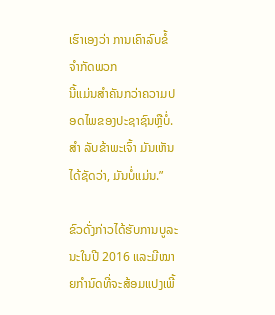ເຮົາເອງວ່າ ການເຄົາລົບຂໍ້ຈຳກັດພວກ
ນີ້ແມ່ນສຳຄັນກວ່າຄວາມປອດໄພຂອງປະຊາຊົນຫຼືບໍ່. ສຳ ລັບຂ້າພະເຈົ້າ ມັນເຫັນ
ໄດ້ຊັດວ່າ, ມັນບໍ່ແມ່ນ.”

ຂົວດັ່ງກ່າວໄດ້ຮັບການບູລະນະໃນປີ 2016 ແລະມີໝາຍກຳນົດທີ່ຈະສ້ອມແປງເພີ້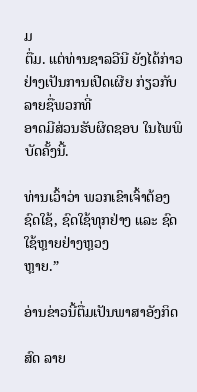ມ
ຕື່ມ. ແຕ່ທ່ານຊາລວີນີ ຍັງໄດ້ກ່າວຢ່າງເປັນການເປີດເຜີຍ ກ່ຽວກັບ ລາຍຊື່ພວກທີ່
ອາດມີສ່ວນຮັບຜິດຊອບ ໃນໄພພິບັດຄັ້ງນີ້.

ທ່ານເວົ້າວ່າ ພວກເຂົາເຈົ້າຕ້ອງຊົດໃຊ້, ຊົດໃຊ້ທຸກຢ່າງ ແລະ ຊົດໃຊ້ຫຼາຍຢ່າງຫຼວງ
ຫຼາຍ.”

ອ່ານຂ່າວນີ້ຕື່ມເປັນພາສາອັງກິດ

ສົດ ລາຍ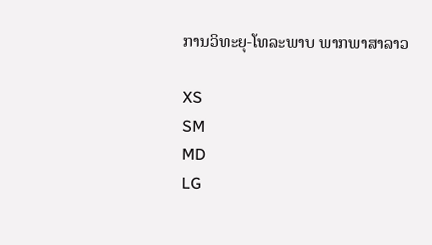ການວິທະຍຸ-ໂທລະພາບ ພາກພາສາລາວ

XS
SM
MD
LG